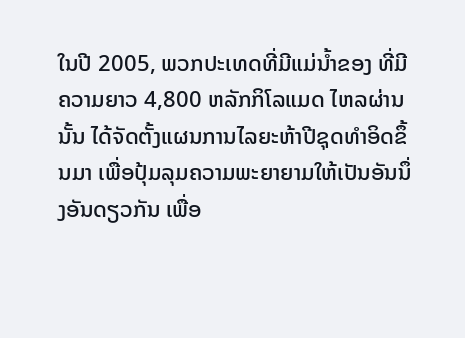ໃນປີ 2005, ພວກປະເທດທີ່ມີແມ່ນໍ້າຂອງ ທີ່ມີຄວາມຍາວ 4,800 ຫລັກກິໂລແມດ ໄຫລຜ່ານນັ້ນ ໄດ້ຈັດຕັ້ງແຜນການໄລຍະຫ້າປີຊຸດທໍາອິດຂຶ້ນມາ ເພື່ອປຸ້ມລຸມຄວາມພະຍາຍາມໃຫ້ເປັນອັນນຶ່ງອັນດຽວກັນ ເພື່ອ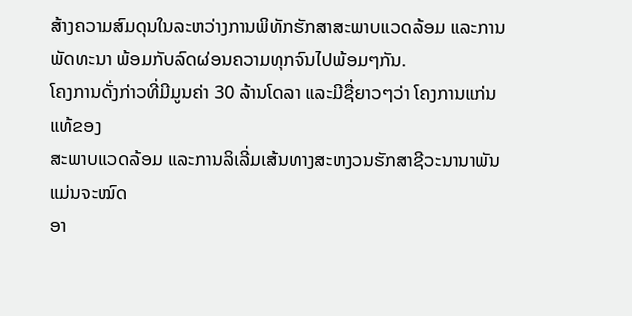ສ້າງຄວາມສົມດຸນໃນລະຫວ່າງການພິທັກຮັກສາສະພາບແວດລ້ອມ ແລະການພັດທະນາ ພ້ອມກັບລົດຜ່ອນຄວາມທຸກຈົນໄປພ້ອມໆກັນ.
ໂຄງການດັ່ງກ່າວທີ່ມີມູນຄ່າ 30 ລ້ານໂດລາ ແລະມີຊື່ຍາວໆວ່າ ໂຄງການແກ່ນແທ້ຂອງ
ສະພາບແວດລ້ອມ ແລະການລິເລີ່ມເສ້ນທາງສະຫງວນຮັກສາຊີວະນານາພັນ ແມ່ນຈະໝົດ
ອາ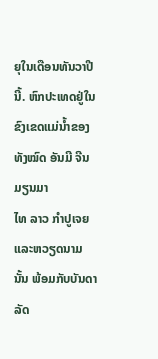ຍຸໃນເດືອນທັນວາປີນີ້. ຫົກປະເທດຢູ່ໃນຂົງເຂດແມ່ນໍ້າຂອງທັງໝົດ ອັນມີ ຈີນ ມຽນມາ
ໄທ ລາວ ກໍາປູເຈຍ ແລະຫວຽດນາມນັ້ນ ພ້ອມກັບບັນດາລັດ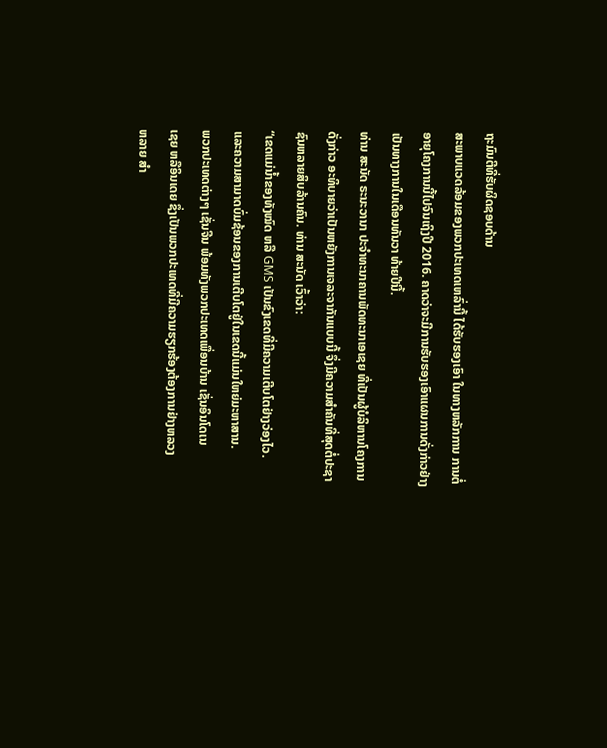ຖະມົນຕີທີ່ຮັບຜິດຊອບດ້ານ
ສະພາບແວດລ້ອມຂອງພວກປະເທດເຫລົ່ານີ້ ໄດ້ຮັບຮອງເອົາ ໃນທາງຫລັກການ ການຕໍ່
ອາຍຸໂຄງການນີ້ໄປຈົນເຖິງປີ 2016. ຄາດວ່າຈະມີການຮັບຮອງເອົາແຜນການດັ່ງກ່າວຢ່າງ
ເປັນທາງການໃນເດືອນທັນວາ ທ້າຍປີນີ້.
ທ່ານ ສະນັດ ຣະນະວານາ ປະຈໍາທະນາຄານພັດທະນາເອເຊຍ ທີ່ເປັນຜູ້ບໍລິຫານໂຄງການ
ດັ່ງກ່າວ ອະທິບາຍວ່າເປັນຫຍັງການເຈລະຈາກັນແບບນີ້ ຈຶ່ງມີຄວາມສໍາຄັນທີ່ສຸດຕໍ່ປະຊາ
ຊົນຫລາຍສິບລ້ານຄົນ. ທ່ານ ສະນັດ ເວົ້າວ່າ:
“ເຂດແມ່ນໍ້າຂອງທັງໝົດ ຫລື GMS ເປັນຂົງເຂດທີ່ມີຄວາມເຕີບໂຕຢ່າງວ່ອງໄວ.
ແລະຄວາມສາມາດບົ່ມຊ້ອນຂອງການເຕີບໂຕຢູ່ໃນເຂດນີ້ແມ່ນໃຫຍ່ມະຫາສານ.
ພວກປະເທດຕ່າງໆ ເຊັ່ນຈີນ ພ້ອມທັງພວກປະເທດເພື່ອນບ້ານ ເຊັ່ນອິນໂດເນ
ເຊຍ ຫລືອິນເດຍ ຊຶ່ງເປັນພວກປະເທດທີ່ມີຄວາມຮຽກຮ້ອງຕ້ອງການຢ່າງຫລວງ
ຫລາຍ ສໍາ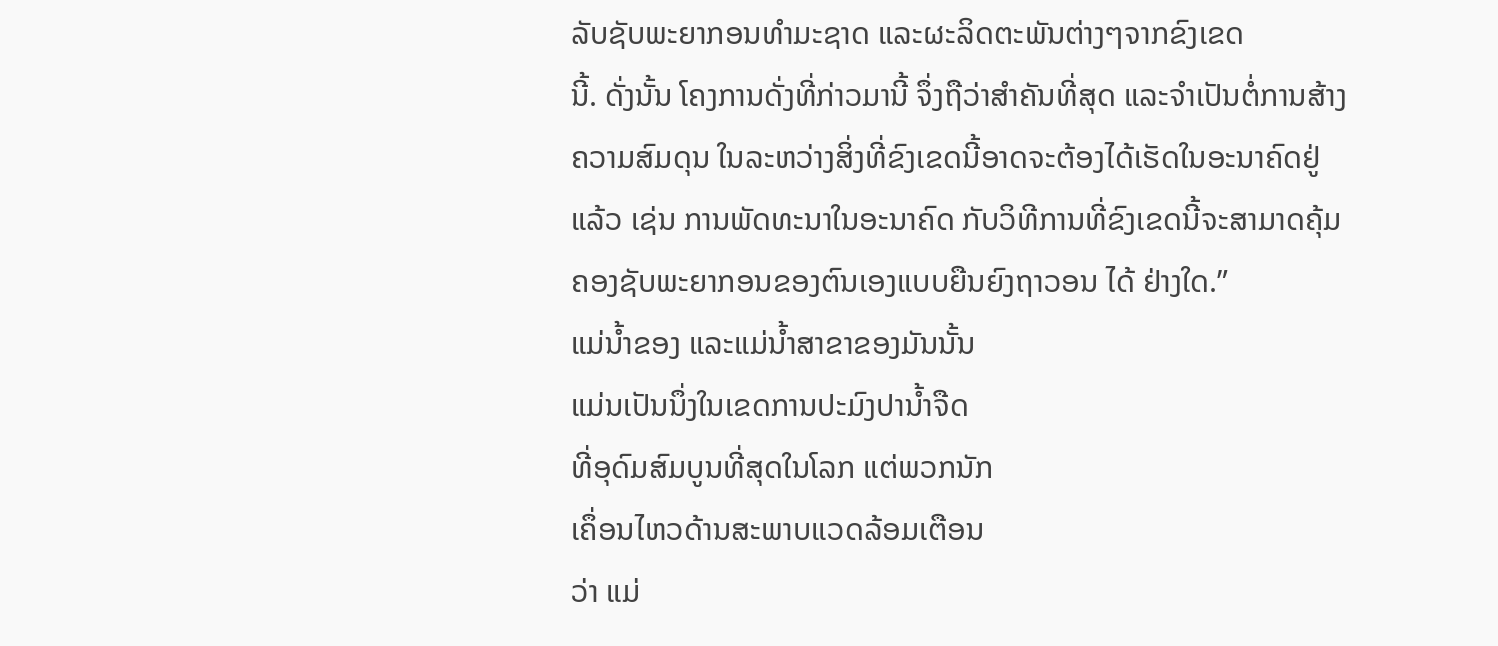ລັບຊັບພະຍາກອນທໍາມະຊາດ ແລະຜະລິດຕະພັນຕ່າງໆຈາກຂົງເຂດ
ນີ້. ດັ່ງນັ້ນ ໂຄງການດັ່ງທີ່ກ່າວມານີ້ ຈຶ່ງຖືວ່າສໍາຄັນທີ່ສຸດ ແລະຈໍາເປັນຕໍ່ການສ້າງ
ຄວາມສົມດຸນ ໃນລະຫວ່າງສິ່ງທີ່ຂົງເຂດນີ້ອາດຈະຕ້ອງໄດ້ເຮັດໃນອະນາຄົດຢູ່
ແລ້ວ ເຊ່ນ ການພັດທະນາໃນອະນາຄົດ ກັບວິທີການທີ່ຂົງເຂດນີ້ຈະສາມາດຄຸ້ມ
ຄອງຊັບພະຍາກອນຂອງຕົນເອງແບບຍືນຍົງຖາວອນ ໄດ້ ຢ່າງໃດ.”
ແມ່ນໍ້າຂອງ ແລະແມ່ນໍ້າສາຂາຂອງມັນນັ້ນ
ແມ່ນເປັນນຶ່ງໃນເຂດການປະມົງປານໍ້າຈືດ
ທີ່ອຸດົມສົມບູນທີ່ສຸດໃນໂລກ ແຕ່ພວກນັກ
ເຄຶ່ອນໄຫວດ້ານສະພາບແວດລ້ອມເຕືອນ
ວ່າ ແມ່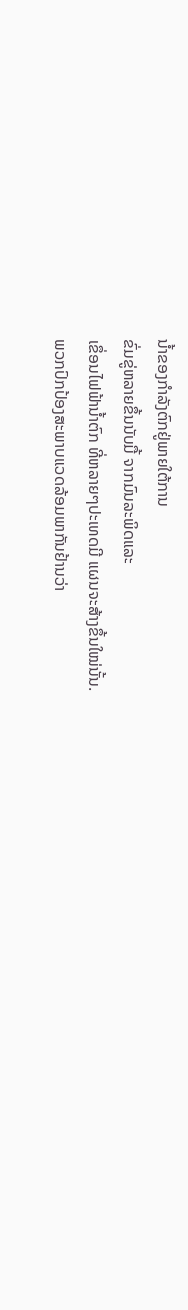ນໍ້າຂອງກໍາລັງຕົກຢູ່ພາຍໃຕ້ການ
ຂົ່ມຂູ່ຫລາຍຂຶ້ນນັບມື້ ຈາກມົນລະພິດແລະ
ເຂຶ່ອນໄຟຟ້ານໍ້າຕົກ ທີ່ຫລາຍໆປະເທດມີ ແຜນຈະສ້າງຂຶ້ນໃໝ່ນັ້ນ.
ພວກປົກປ້ອງສະພາບແວດລ້ອມພາກັນຢ້ານວ່າ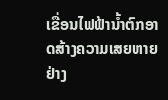ເຂື່ອນໄຟຟ້ານໍ້າຕົກອາດສ້າງຄວາມເສຍຫາຍຢ່າງ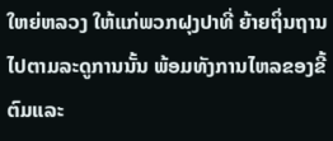ໃຫຍ່ຫລວງ ໃຫ້ແກ່ພວກຝຸງປາທີ່ ຍ້າຍຖິ່ນຖານໄປຕາມລະດູການນັ້ນ ພ້ອມທັງການໄຫລຂອງຂີ້ຕົມແລະ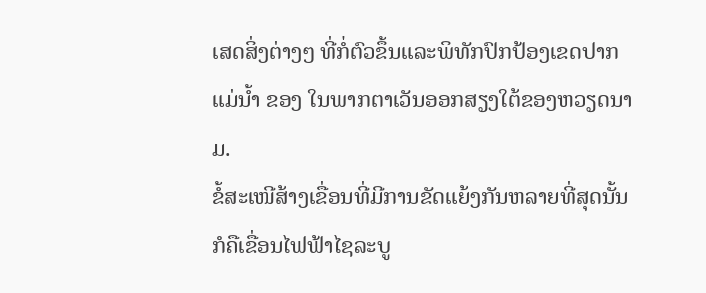ເສດສິ່ງຕ່າງໆ ທີ່ກໍ່ຕົວຂຶ້ນແລະພິທັກປົກປ້ອງເຂດປາກແມ່ນໍ້າ ຂອງ ໃນພາກຕາເວັນອອກສຽງໃຕ້ຂອງຫວຽດນາມ.
ຂໍ້ສະເໜີສ້າງເຂື່ອນທີ່ມີການຂັດແຍ້ງກັນຫລາຍທີ່ສຸດນັ້ນ ກໍຄືເຂື່ອນໄຟຟ້າໄຊລະບູ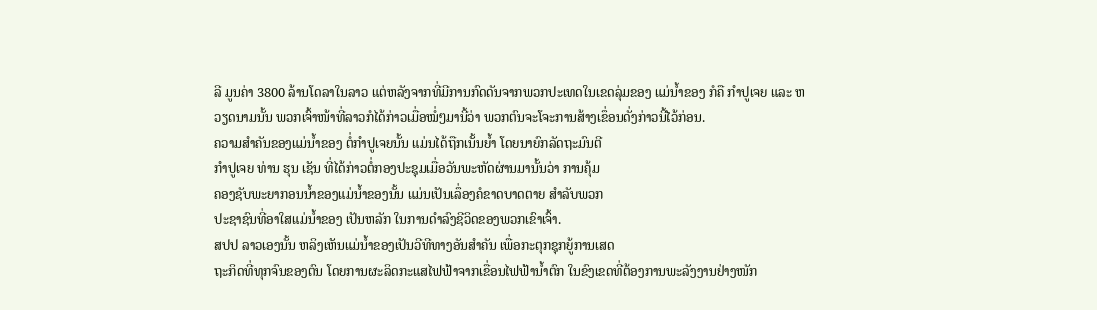ລີ ມູນຄ່າ 3800 ລ້ານໂດລາໃນລາວ ແຕ່ຫລັງຈາກທີ່ມີການກົດດັນຈາກພວກປະເທດໃນເຂດລຸ່ມຂອງ ແມ່ນໍ້າຂອງ ກໍຄື ກໍາປູເຈຍ ແລະ ຫວຽດນາມນັ້ນ ພວກເຈົ້າໜ້າທີ່ລາວກໍໄດ້ກ່າວເມື່ອໝໍ່ໆມານີ້ວ່າ ພວກຕົນຈະໂຈະການສ້າງເຂຶ່ອນດັ່ງກ່າວນີ້ໄວ້ກ່ອນ.
ຄວາມສໍາຄັນຂອງແມ່ນໍ້າຂອງ ຕໍ່ກໍາປູເຈຍນັ້ນ ແມ່ນໄດ້ຖືກເນັ້ນຍໍ້າ ໂດຍນາຍົກລັດຖະມົນຕີ
ກໍາປູເຈຍ ທ່ານ ຮຸນ ເຊັນ ທີ່ໄດ້ກ່າວຕໍ່ກອງປະຊຸມເມື່ອວັນພະຫັດຜ່ານມານັ້ນວ່າ ການຄຸ້ມ
ຄອງຊັບພະຍາກອນນໍ້າຂອງແມ່ນໍ້າຂອງນັ້ນ ແມ່ນເປັນເລຶ່ອງຄໍຂາດບາດຕາຍ ສໍາລັບພວກ
ປະຊາຊົນທີ່ອາໃສແມ່ນໍ້າຂອງ ເປັນຫລັກ ໃນການດໍາລົງຊີວິດຂອງພວກເຂົາເຈົ້າ.
ສປປ ລາວເອງນັ້ນ ຫລິງເຫັນແມ່ນໍ້າຂອງເປັນວີທີທາງອັນສໍາຄັນ ເພື່ອກະຕຸກຊຸກຍູ້ການເສດ
ຖະກິດທີ່ທຸກຈົນຂອງຕົນ ໂດຍການຜະລິດກະແສໄຟຟ້າຈາກເຂື່ອນໄຟຟ້ານໍ້າຕົກ ໃນຂົງເຂດທີ່ຕ້ອງການພະລັງງານຢ່າງໜັກ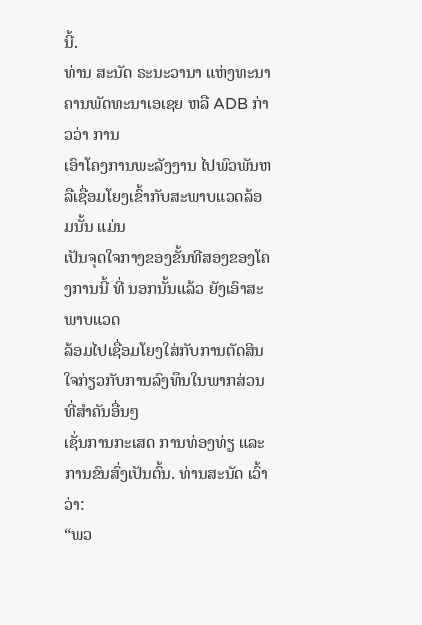ນີ້.
ທ່ານ ສະນັດ ຣະນະວານາ ແຫ່ງທະນາຄານພັດທະນາເອເຊຍ ຫລື ADB ກ່າວວ່າ ການ
ເອົາໂຄງການພະລັງງານ ໄປພົວພັນຫລືເຊື່ອມໂຍງເຂົ້າກັບສະພາບແວດລ້ອມນັ້ນ ແມ່ນ
ເປັນຈຸດໃຈກາງຂອງຂັ້ນທີສອງຂອງໂຄງການນີ້ ທີ່ ນອກນັ້ນແລ້ວ ຍັງເອົາສະພາບແວດ
ລ້ອມໄປເຊື່ອມໂຍງໃສ່ກັບການຕັດສິນໃຈກ່ຽວກັບການລົງທຶນໃນພາກສ່ວນທີ່ສໍາຄັນອື່ນໆ
ເຊັ່ນການກະເສດ ການທ່ອງທ່ຽ ແລະການຂົນສົ່ງເປັນຕົ້ນ. ທ່ານສະນັດ ເວົ້າວ່າ:
“ພວ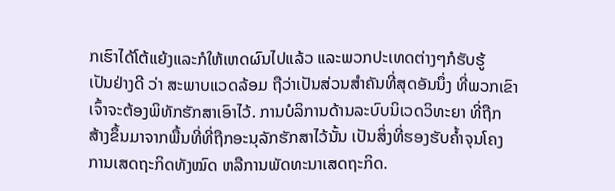ກເຮົາໄດ້ໂຕ້ແຍ້ງແລະກໍໃຫ້ເຫດຜົນໄປແລ້ວ ແລະພວກປະເທດຕ່າງໆກໍຮັບຮູ້
ເປັນຢ່າງດີ ວ່າ ສະພາບແວດລ້ອມ ຖືວ່າເປັນສ່ວນສໍາຄັນທີ່ສຸດອັນນຶ່ງ ທີ່ພວກເຂົາ
ເຈົ້າຈະຕ້ອງພິທັກຮັກສາເອົາໄວ້. ການບໍລິການດ້ານລະບົບນິເວດວິທະຍາ ທີ່ຖືກ
ສ້າງຂຶ້ນມາຈາກພື້ນທີ່ທີ່ຖືກອະນຸລັກຮັກສາໄວ້ນັ້ນ ເປັນສິ່ງທີ່ຮອງຮັບຄໍ້າຈຸນໂຄງ
ການເສດຖະກິດທັງໝົດ ຫລືການພັດທະນາເສດຖະກິດ.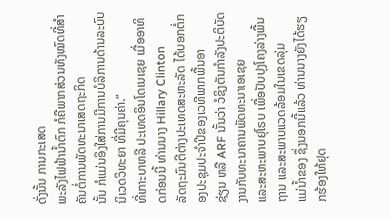ດັ່ງນັ້ນ ການກະເສດ
ພະລັງໄຟຟ້ານໍ້າຕົກ ກໍຄືພາກສ່ວນທັງໝົດທີ່ສໍາຄັນຕໍ່ການພັດທະນາເສດຖະກິດ
ນັ້ນ ກໍແມ່ນອິງໃສ່ການມີການບໍລິການດ້ານລະບົບນິເວດວິທະຍາ ທີ່ມີຄຸນຄ່າ.”
ທີ່ເກາະບາຫລີ ປະເທດອິນໂດເນເຊຍ ເມື່ອອາທິດກ່ອນນີ້ ທ່ານນາງ Hillary Clinton
ລັດຖະມົນຕີຕ່າງປະເທດສະຫະລັດ ໄດ້ບອກຕໍ່ກອງປະຊຸມປະຈໍາປີຂອງເວທີພາກພື້ນອາ
ຊ່ຽນ ຫລື ARF ນັ້ນວ່າ ວໍຊິງຕັນກໍາລັງປະຕິບັດງານກັບທະນາຄານພັດທະນາເອເຊຍ
ແລະສະຫະພາບຢຸໂຣບ ເພື່ອປັບປຸງໂຄງລ່າງພື້ນຖານ ແລະສະພາບແວດລ້ອມໃນເຂດລຸ່ມ
ແມ່ນໍ້າຂອງ ຊຶ່ງນອກນີ້ແລ້ວ ທ່ານນາງຍັງໄດ້ຮຽກຮ້ອງໃຫ້ຢຸດ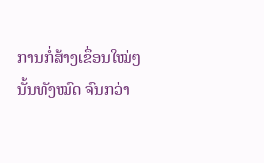ການກໍ່ສ້າງເຂຶ່ອນໃໝ່ໆ
ນັ້ນທັງໝົດ ຈົນກວ່າ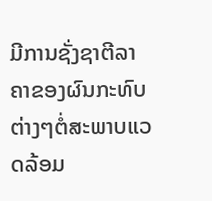ມີການຊັ່ງຊາຕີລາຄາຂອງຜົນກະທົບຕ່າງໆຕໍ່ສະພາບແວດລ້ອມ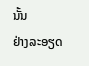ນັ້ນ
ຢ່າງລະອຽດ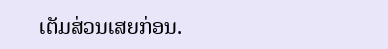ເຕັມສ່ວນເສຍກ່ອນ.